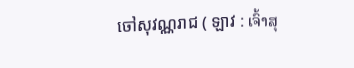ចៅសុវណ្ណរាជ ( ឡាវ : ເຈົ້າສຸ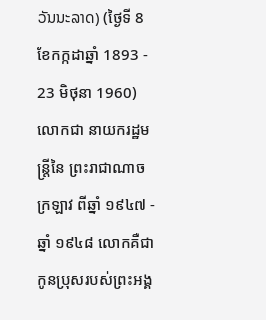ວັນນະລາດ) (ថ្ងៃទី 8 ខែកក្កដាឆ្នាំ 1893 - 23 មិថុនា 1960) លោកជា នាយករដ្ឋមន្រ្តីនៃ ព្រះរាជាណាចក្រឡាវ ពីឆ្នាំ ១៩៤៧ - ឆ្នាំ ១៩៤៨ លោកគឺជាកូនប្រុសរបស់ព្រះអង្គ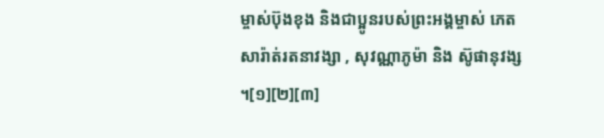ម្ចាស់ប៊ុងខុង និងជាប្អូនរបស់ព្រះអង្គម្ចាស់ ភេត សារ៉ាត់រតនាវង្សា , សុវណ្ណាភូម៉ា និង ស៊ូផានុវង្ស ។[១][២][៣]